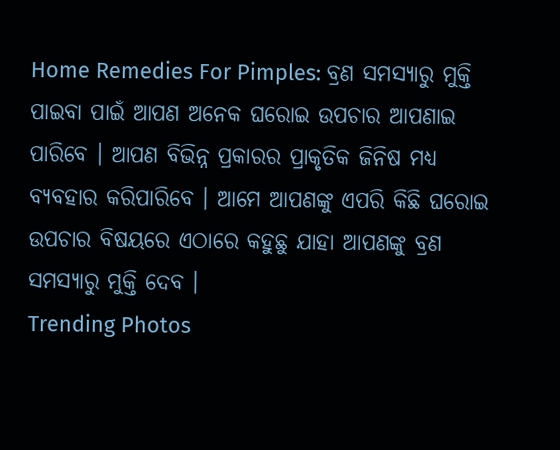Home Remedies For Pimples: ବ୍ରଣ ସମସ୍ୟାରୁ ମୁକ୍ତି ପାଇବା ପାଇଁ ଆପଣ ଅନେକ ଘରୋଇ ଉପଚାର ଆପଣାଇ ପାରିବେ । ଆପଣ ବିଭିନ୍ନ ପ୍ରକାରର ପ୍ରାକୃତିକ ଜିନିଷ ମଧ୍ୟ ବ୍ୟବହାର କରିପାରିବେ । ଆମେ ଆପଣଙ୍କୁ ଏପରି କିଛି ଘରୋଇ ଉପଚାର ବିଷୟରେ ଏଠାରେ କହୁଛୁ ଯାହା ଆପଣଙ୍କୁ ବ୍ରଣ ସମସ୍ୟାରୁ ମୁକ୍ତି ଦେବ ।
Trending Photos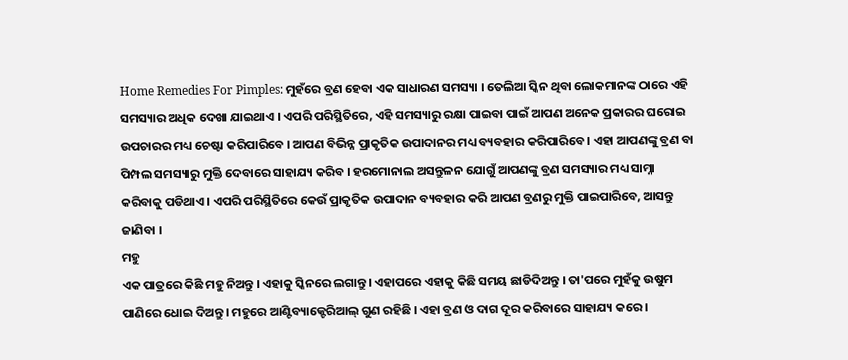Home Remedies For Pimples: ମୁହଁରେ ବ୍ରଣ ହେବା ଏକ ସାଧାରଣ ସମସ୍ୟା । ତେଲିଆ ସ୍କିନ ଥିବା ଲୋକମାନଙ୍କ ଠାରେ ଏହି ସମସ୍ୟାର ଅଧିକ ଦେଖା ଯାଇଥାଏ । ଏପରି ପରିସ୍ଥିତିରେ, ଏହି ସମସ୍ୟାରୁ ରକ୍ଷା ପାଇବା ପାଇଁ ଆପଣ ଅନେକ ପ୍ରକାରର ଘରୋଇ ଉପଚାରର ମଧ୍ୟ ଚେଷ୍ଟା କରିପାରିବେ । ଆପଣ ବିଭିନ୍ନ ପ୍ରାକୃତିକ ଉପାଦାନର ମଧ୍ୟ ବ୍ୟବହାର କରିପାରିବେ । ଏହା ଆପଣଙ୍କୁ ବ୍ରଣ ବା ପିମ୍ପଲ ସମସ୍ୟାରୁ ମୁକ୍ତି ଦେବାରେ ସାହାଯ୍ୟ କରିବ । ହରମୋନାଲ ଅସନ୍ତୁଳନ ଯୋଗୁଁ ଆପଣଙ୍କୁ ବ୍ରଣ ସମସ୍ୟାର ମଧ୍ୟ ସାମ୍ନା କରିବାକୁ ପଡିଥାଏ । ଏପରି ପରିସ୍ଥିତିରେ କେଉଁ ପ୍ରାକୃତିକ ଉପାଦାନ ବ୍ୟବହାର କରି ଆପଣ ବ୍ରଣରୁ ମୁକ୍ତି ପାଇପାରିବେ, ଆସନ୍ତୁ ଜାଣିବା ।
ମହୁ
ଏକ ପାତ୍ରରେ କିଛି ମହୁ ନିଅନ୍ତୁ । ଏହାକୁ ସ୍କିନରେ ଲଗାନ୍ତୁ । ଏହାପରେ ଏହାକୁ କିଛି ସମୟ ଛାଡିଦିଅନ୍ତୁ । ତା'ପରେ ମୁହଁକୁ ଉଷୁମ ପାଣିରେ ଧୋଇ ଦିଅନ୍ତୁ । ମହୁରେ ଆଣ୍ଟିବ୍ୟାକ୍ଟେରିଆଲ୍ ଗୁଣ ରହିଛି । ଏହା ବ୍ରଣ ଓ ଦାଗ ଦୂର କରିବାରେ ସାହାଯ୍ୟ କରେ ।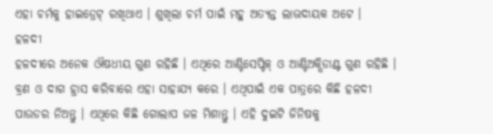ଏହା ଚର୍ମକୁ ହାଇଡ୍ରେଟ୍ ରଖିଥାଏ । ଶୁଖିଲା ଚର୍ମ ପାଇଁ ମହୁ ଅତ୍ୟନ୍ତ ଲାଭଦାୟକ ଅଟେ ।
ହଳଦୀ
ହଳଦୀରେ ଅନେକ ଔଷଧୀୟ ଗୁଣ ରହିଛି । ଏଥିରେ ଆଣ୍ଟିସେପ୍ଟିକ୍ ଓ ଆଣ୍ଟିଅକ୍ସିଡାଣ୍ଟ ଗୁଣ ରହିଛି । ବ୍ରଣ ଓ ଦାଗ ହ୍ରାସ କରିବାରେ ଏହା ସାହାଯ୍ୟ କରେ । ଏଥିପାଇଁ ଏକ ପାତ୍ରରେ କିଛି ହଳଦୀ ପାଉଡର ନିଅନ୍ତୁ । ଏଥିରେ କିଛି ଗୋଲାପ ଜଳ ମିଶାନ୍ତୁ । ଏହି ଦୁଇଟି ଜିନିଷକୁ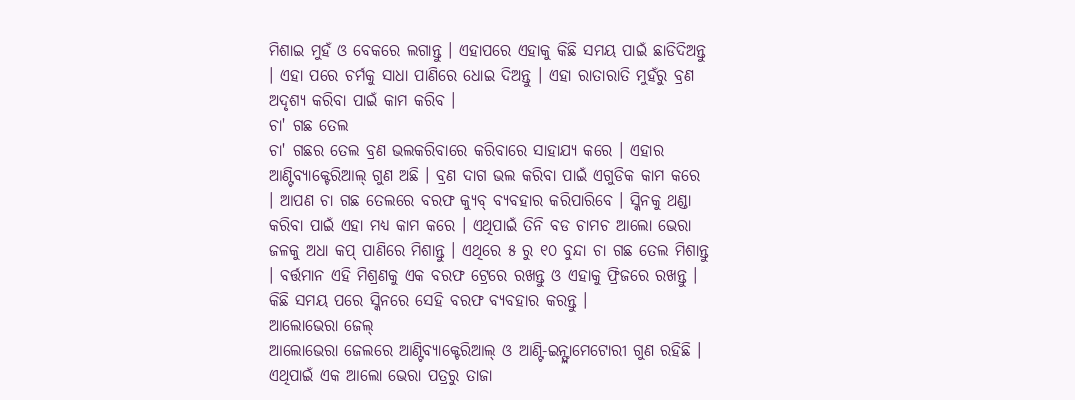ମିଶାଇ ମୁହଁ ଓ ବେକରେ ଲଗାନ୍ତୁ । ଏହାପରେ ଏହାକୁ କିଛି ସମୟ ପାଇଁ ଛାଡିଦିଅନ୍ତୁ । ଏହା ପରେ ଚର୍ମକୁ ସାଧା ପାଣିରେ ଧୋଇ ଦିଅନ୍ତୁ । ଏହା ରାତାରାତି ମୁହଁରୁ ବ୍ରଣ ଅଦୃଶ୍ୟ କରିବା ପାଇଁ କାମ କରିବ ।
ଚା' ଗଛ ତେଲ
ଚା' ଗଛର ତେଲ ବ୍ରଣ ଭଲକରିବାରେ କରିବାରେ ସାହାଯ୍ୟ କରେ । ଏହାର ଆଣ୍ଟିବ୍ୟାକ୍ଟେରିଆଲ୍ ଗୁଣ ଅଛି । ବ୍ରଣ ଦାଗ ଭଲ କରିବା ପାଇଁ ଏଗୁଡିକ କାମ କରେ । ଆପଣ ଚା ଗଛ ତେଲରେ ବରଫ କ୍ୟୁବ୍ ବ୍ୟବହାର କରିପାରିବେ । ସ୍କିନକୁ ଥଣ୍ଡା କରିବା ପାଇଁ ଏହା ମଧ୍ୟ କାମ କରେ । ଏଥିପାଇଁ ତିନି ବଡ ଚାମଚ ଆଲୋ ଭେରା ଜଳକୁ ଅଧା କପ୍ ପାଣିରେ ମିଶାନ୍ତୁ । ଏଥିରେ ୫ ରୁ ୧୦ ବୁନ୍ଦା ଚା ଗଛ ତେଲ ମିଶାନ୍ତୁ । ବର୍ତ୍ତମାନ ଏହି ମିଶ୍ରଣକୁ ଏକ ବରଫ ଟ୍ରେରେ ରଖନ୍ତୁ ଓ ଏହାକୁ ଫ୍ରିଜରେ ରଖନ୍ତୁ । କିଛି ସମୟ ପରେ ସ୍କିନରେ ସେହି ବରଫ ବ୍ୟବହାର କରନ୍ତୁ ।
ଆଲୋଭେରା ଜେଲ୍
ଆଲୋଭେରା ଜେଲରେ ଆଣ୍ଟିବ୍ୟାକ୍ଟେରିଆଲ୍ ଓ ଆଣ୍ଟି-ଇନ୍ଫ୍ଲାମେଟୋରୀ ଗୁଣ ରହିଛି । ଏଥିପାଇଁ ଏକ ଆଲୋ ଭେରା ପତ୍ରରୁ ତାଜା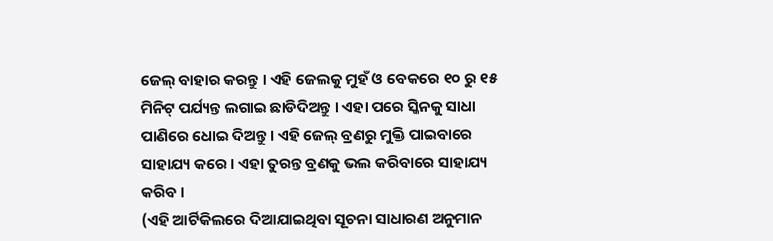ଜେଲ୍ ବାହାର କରନ୍ତୁ । ଏହି ଜେଲକୁ ମୁହଁ ଓ ବେକରେ ୧୦ ରୁ ୧୫ ମିନିଟ୍ ପର୍ଯ୍ୟନ୍ତ ଲଗାଇ ଛାଡିଦିଅନ୍ତୁ । ଏହା ପରେ ସ୍କିନକୁ ସାଧା ପାଣିରେ ଧୋଇ ଦିଅନ୍ତୁ । ଏହି ଜେଲ୍ ବ୍ରଣରୁ ମୁକ୍ତି ପାଇବାରେ ସାହାଯ୍ୟ କରେ । ଏହା ତୁରନ୍ତ ବ୍ରଣକୁ ଭଲ କରିବାରେ ସାହାଯ୍ୟ କରିବ ।
(ଏହି ଆର୍ଟିକିଲରେ ଦିଆଯାଇଥିବା ସୂଚନା ସାଧାରଣ ଅନୁମାନ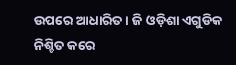ଉପରେ ଆଧାରିତ । ଜି ଓଡ଼ିଶା ଏଗୁଡିକ ନିଶ୍ଚିତ କରେ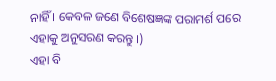ନାହିଁ । କେବଳ ଜଣେ ବିଶେଷଜ୍ଞଙ୍କ ପରାମର୍ଶ ପରେ ଏହାକୁ ଅନୁସରଣ କରନ୍ତୁ ।)
ଏହା ବି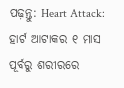ପଢ଼ନ୍ତୁ: Heart Attack: ହାର୍ଟ ଆଟାକର ୧ ମାସ ପୂର୍ବରୁ ଶରୀରରେ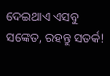ଦେଇଥାଏ ଏସବୁ ସଙ୍କେତ, ରହନ୍ତୁ ସତର୍କ!